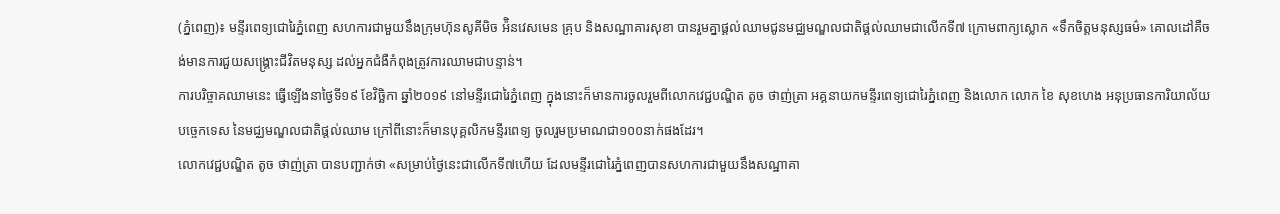(ភ្នំពេញ)៖ មន្ទីរពេទ្យជោរៃភ្នំពេញ សហការជាមួយនឹងក្រុមហ៊ុនសូគីមិច អ៉ិនវេសមេន គ្រុប និងសណ្ឋាគារសុខា បានរួមគ្នាផ្តល់ឈាមជូនមជ្ឈមណ្ឌលជាតិផ្តល់ឈាមជាលើកទី៧ ក្រោមពាក្យស្លោក «ទឹកចិត្តមនុស្សធម៌» គោលដៅគឺចង់មានការជួយសង្គ្រោះជីវិតមនុស្ស ដល់អ្នកជំងឺកំពុងត្រូវការឈាមជាបន្ទាន់។
ការបរិច្ចាគឈាមនេះ ធ្វើឡើងនាថ្ងៃទី១៩ ខែវិច្ឆិកា ឆ្នាំ២០១៩ នៅមន្ទីរជោរៃភ្នំពេញ ក្នុងនោះក៏មានការចូលរួមពីលោកវេជ្ជបណ្ឌិត តូច ថាញ់ត្រា អគ្គនាយកមន្ទីរពេទ្យជោរៃភ្នំពេញ និងលោក លោក ខៃ សុខហេង អនុប្រធានការិយាល័យបច្ចេកទេស នៃមជ្ឈមណ្ឌលជាតិផ្ដល់ឈាម ក្រៅពីនោះក៏មានបុគ្គលិកមន្ទីរពេទ្យ ចូលរួមប្រមាណជា១០០នាក់ផងដែរ។
លោកវេជ្ជបណ្ឌិត តូច ថាញ់ត្រា បានបញ្ជាក់ថា «សម្រាប់ថ្ងៃនេះជាលើកទី៧ហើយ ដែលមន្ទីរជោរៃភ្នំពេញបានសហការជាមួយនឹងសណ្ឋាគា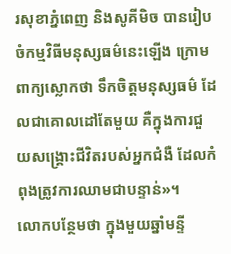រសុខាភ្នំពេញ និងសូគីមិច បានរៀបចំកម្មវិធីមនុស្សធម៌នេះឡើង ក្រោមពាក្យស្លោកថា ទឹកចិត្តមនុស្សធម៌ ដែលជាគោលដៅតែមួយ គឺក្នុងការជួយសង្គ្រោះជីវិតរបស់អ្នកជំងឺ ដែលកំពុងត្រូវការឈាមជាបន្ទាន់»។
លោកបន្ថែមថា ក្នុងមួយឆ្នាំមន្ទី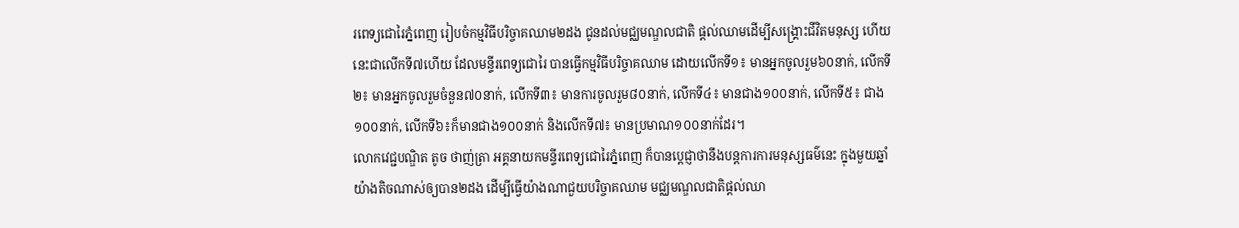រពេទ្យជោរៃភ្នំពេញ រៀបចំកម្មវិធីបរិច្ចាគឈាម២ដង ជូនដល់មជ្ឈមណ្ឌលជាតិ ផ្ដល់ឈាមដើម្បីសង្គ្រោះជីវិតមនុស្ស ហើយនេះជាលើកទី៧ហើយ ដែលមន្ទីរពេទ្យជោរៃ បានធ្វើកម្មវិធីបរិច្ចាគឈាម ដោយលើកទី១៖ មានអ្នកចូលរួម៦០នាក់, លើកទី២៖ មានអ្នកចូលរួមចំនួន៧០នាក់, លើកទី៣៖ មានការចូលរួម៨០នាក់, លើកទី៤៖ មានជាង១០០នាក់, លើកទី៥៖ ជាង១០០នាក់, លើកទី៦៖ក៏មានជាង១០០នាក់ និងលើកទី៧៖ មានប្រមាណ១០០នាក់ដែរ។
លោកវេជ្ជបណ្ឌិត តូច ថាញ់ត្រា អគ្គនាយកមន្ទីរពេទ្យជោរៃភ្នំពេញ ក៏បានប្តេជ្ញាថានឹងបន្តការការមនុស្សធម៌នេះ ក្នុងមួយឆ្នាំយ៉ាងតិចណាស់ឲ្យបាន២ដង ដើម្បីធ្វើយ៉ាងណាជួយបរិច្ចាគឈាម មជ្ឈមណ្ឌលជាតិផ្តល់ឈា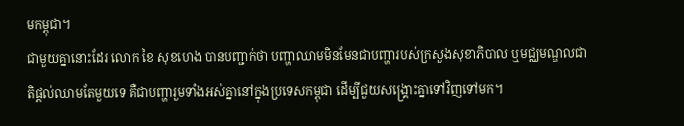មកម្ពុជា។
ជាមួយគ្នានោះដែរ លោក ខៃ សុខហេង បានបញ្ជាក់ថា បញ្ហាឈាមមិនមែនជាបញ្ហារបស់ក្រសួងសុខាភិបាល ឬមជ្ឈមណ្ឌលជាតិផ្ដល់ឈាមតែមួយទេ គឺជាបញ្ហារួមទាំងអស់គ្នានៅក្នុងប្រទេសកម្ពុជា ដើម្បីជួយសង្គ្រោះគ្នាទៅវិញទៅមក។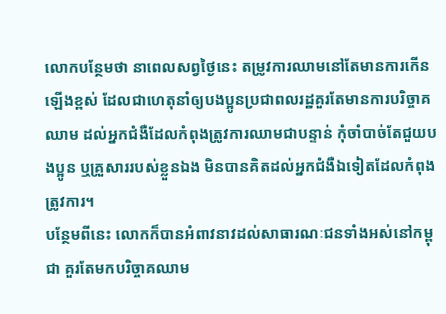លោកបន្ថែមថា នាពេលសព្វថ្ងៃនេះ តម្រូវការឈាមនៅតែមានការកើនឡើងខ្ពស់ ដែលជាហេតុនាំឲ្យបងប្អូនប្រជាពលរដ្ឋគួរតែមានការបរិច្ចាគឈាម ដល់អ្នកជំងឺដែលកំពុងត្រូវការឈាមជាបន្ទាន់ កុំចាំបាច់តែជួយបងប្អូន ឬគ្រួសាររបស់ខ្លួនឯង មិនបានគិតដល់អ្នកជំងឺឯទៀតដែលកំពុងត្រូវការ។
បន្ថែមពីនេះ លោកក៏បានអំពាវនាវដល់សាធារណៈជនទាំងអស់នៅកម្ពុជា គួរតែមកបរិច្ចាគឈាម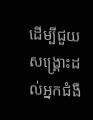ដើម្បីជួយសង្គ្រោះដល់អ្នកជំងឺ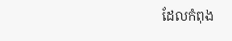ដែលកំពុង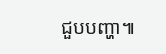ជួបបញ្ហា៕